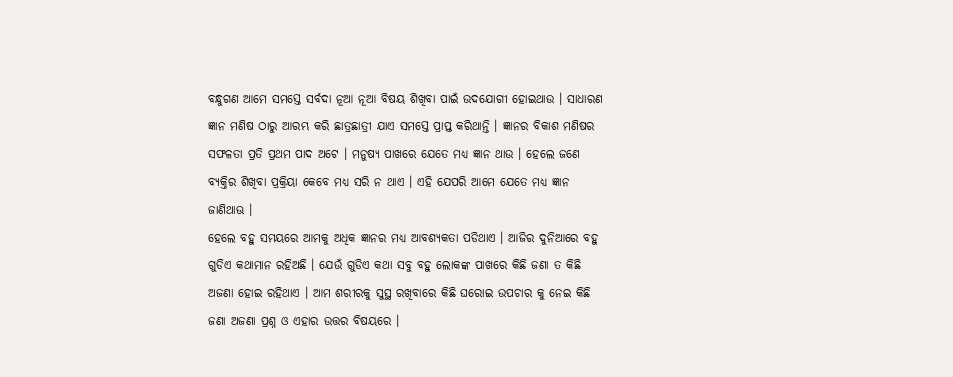ବନ୍ଧୁଗଣ ଆମେ ସମସ୍ତେ ସର୍ବଦା ନୂଆ ନୂଆ ବିଷୟ ଶିଖିବା ପାଇଁ ଉଦଯୋଗୀ ହୋଇଥାଉ । ସାଧାରଣ ଜ୍ଞାନ ମଣିଷ ଠାରୁ ଆରମ୍ଭ କରି ଛାତ୍ରଛାତ୍ରୀ ଯାଏ ସମସ୍ତେ ପ୍ରାପ୍ତ କରିଥାନ୍ତି । ଜ୍ଞାନର ବିକାଶ ମଣିଷର ସଫଳତା ପ୍ରତି ପ୍ରଥମ ପାଦ ଅଟେ । ମନୁଷ୍ୟ ପାଖରେ ଯେତେ ମଧ୍ୟ ଜ୍ଞାନ ଥାଉ । ହେଲେ ଜଣେ ବ୍ୟକ୍ତିର ଶିଖିବା ପ୍ରକ୍ରିୟା କେବେ ମଧ୍ୟ ସରି ନ ଥାଏ । ଏହି ଯେପରି ଆମେ ଯେତେ ମଧ୍ୟ ଜ୍ଞାନ ଜାଣିଥାଊ ।
ହେଲେ ବହୁ ସମୟରେ ଆମକୁ ଅଧିକ ଜ୍ଞାନର ମଧ୍ୟ ଆବଶ୍ୟକତା ପଡିଥାଏ । ଆଜିର ଦୁନିଆରେ ବହୁ ଗୁଡିଏ କଥାମାନ ରହିଅଛି । ଯେଉଁ ଗୁଡିଏ କଥା ସବୁ ବହୁ ଲୋକଙ୍କ ପାଖରେ କିଛି ଜଣା ତ କିଛି ଅଜଣା ହୋଇ ରହିଥାଏ । ଆମ ଶରୀରକୁ ସୁସ୍ଥ ରଖିବାରେ କିଛି ଘରୋଇ ଉପଚାର କୁ ନେଇ କିଛି ଜଣା ଅଜଣା ପ୍ରଶ୍ନ ଓ ଏହାର ଉତ୍ତର ବିଷୟରେ ।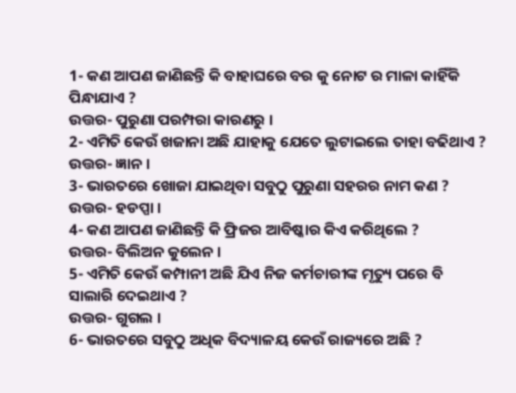1- କଣ ଆପଣ ଜାଣିଛନ୍ତି କି ବାହାଘରେ ବର କୁ ନୋଟ ର ମାଳା କାହିଁକି ପିନ୍ଧାଯାଏ ?
ଉତ୍ତର- ପୁରୁଣା ପରମ୍ପରା କାରଣରୁ ।
2- ଏମିତି କେଉଁ ଖଜାନା ଅଛି ଯାହାକୁ ଯେତେ ଲୁଟାଇଲେ ତାହା ବଢିଥାଏ ?
ଉତ୍ତର- ଜ୍ଞାନ ।
3- ଭାରତରେ ଖୋଜା ଯାଇଥିବା ସବୁଠୁ ପୁରୁଣା ସହରର ନାମ କଣ ?
ଉତ୍ତର- ହଡପ୍ପା ।
4- କଣ ଆପଣ ଜାଣିଛନ୍ତି କି ଫ୍ରିଜର ଆବିଷ୍କାର କିଏ କରିଥିଲେ ?
ଉତ୍ତର- ବିଲିଅନ କୁଲେନ ।
5- ଏମିତି କେଉଁ କମ୍ପାନୀ ଅଛି ଯିଏ ନିଜ କର୍ମଚାରୀଙ୍କ ମୃତ୍ୟୁ ପରେ ବି ସାଲାରି ଦେଇଥାଏ ?
ଉତ୍ତର- ଗୁଗଲ ।
6- ଭାରତରେ ସବୁଠୁ ଅଧିକ ବିଦ୍ୟାଳୟ କେଉଁ ରାଜ୍ୟରେ ଅଛି ?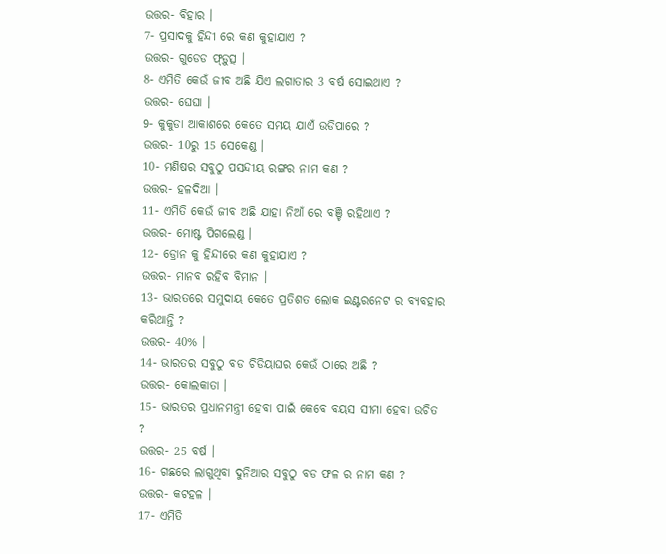ଉତ୍ତର- ବିହାର ।
7- ପ୍ରସାଦକୁ ହିନ୍ଦୀ ରେ କଣ କୁହାଯାଏ ?
ଉତ୍ତର- ଗୁଡେଡ ଫ୍ଡ଼ୁତ୍ସ ।
8- ଏମିତି କେଉଁ ଜୀବ ଅଛି ଯିଏ ଲଗାତାର 3 ବର୍ଷ ସୋଇଥାଏ ?
ଉତ୍ତର- ଘେଘା ।
9- କୁକୁଡା ଆକାଶରେ କେତେ ସମୟ ଯାଏଁ ଉଡିପାରେ ?
ଉତ୍ତର- 10ରୁ 15 ସେକେଣ୍ଡ ।
10- ମଣିଷର ସବୁଠୁ ପସନ୍ଦୀୟ ରଙ୍ଗର ନାମ କଣ ?
ଉତ୍ତର- ହଳଦିଆ ।
11- ଏମିତି କେଉଁ ଜୀବ ଅଛି ଯାହା ନିଆଁ ରେ ବଞ୍ଚି ରହିଥାଏ ?
ଉତ୍ତର- ମୋଷ୍ଟ ପିଗଲେଣ୍ଡ ।
12- ଡ୍ରୋନ କୁ ହିନ୍ଦୀରେ କଣ କୁହାଯାଏ ?
ଉତ୍ତର- ମାନବ ରହିବ ବିମାନ ।
13- ଭାରତରେ ସମୁଦାୟ କେତେ ପ୍ରତିଶତ ଲୋକ ଇଣ୍ଟରନେଟ ର ବ୍ୟବହାର କରିଥାନ୍ତି ?
ଉତ୍ତର- 40% ।
14- ଭାରତର ସବୁଠୁ ବଡ ଚିଡିୟାଘର କେଉଁ ଠାରେ ଅଛି ?
ଉତ୍ତର- କୋଲକାତା ।
15- ଭାରତର ପ୍ରଧାନମନ୍ତ୍ରୀ ହେବା ପାଇଁ କେବେ ବୟସ ସୀମା ହେବା ଉଚିତ ?
ଉତ୍ତର- 25 ବର୍ଷ ।
16- ଗଛରେ ଲାଗୁଥିବା ଦୁନିଆର ସବୁଠୁ ବଡ ଫଳ ର ନାମ କଣ ?
ଉତ୍ତର- କଟହଳ ।
17- ଏମିତି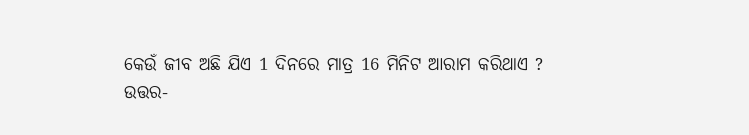କେଉଁ ଜୀବ ଅଛି ଯିଏ 1 ଦିନରେ ମାତ୍ର 16 ମିନିଟ ଆରାମ କରିଥାଏ ?
ଉତ୍ତର-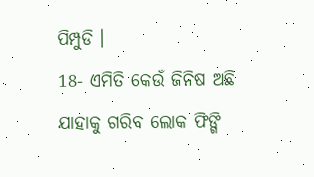ପିମ୍ପୁଡି ।
18- ଏମିତି କେଉଁ ଜିନିଷ ଅଛି ଯାହାକୁ ଗରିବ ଲୋକ ଫିଙ୍ଗି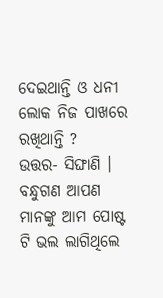ଦେଇଥାନ୍ତି ଓ ଧନୀ ଲୋକ ନିଜ ପାଖରେ ରଖିଥାନ୍ତି ?
ଉତ୍ତର- ସିଙ୍ଘାଣି ।
ବନ୍ଧୁଗଣ ଆପଣ ମାନଙ୍କୁ ଆମ ପୋଷ୍ଟ ଟି ଭଲ ଲାଗିଥିଲେ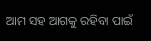ଆମ ସହ ଆଗକୁ ରହିବା ପାଇଁ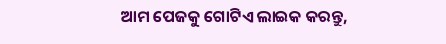ଆମ ପେଜକୁ ଗୋଟିଏ ଲାଇକ କରନ୍ତୁ,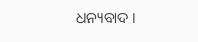ଧନ୍ୟବାଦ ।